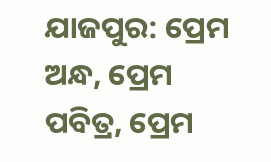ଯାଜପୁର: ପ୍ରେମ ଅନ୍ଧ, ପ୍ରେମ ପବିତ୍ର, ପ୍ରେମ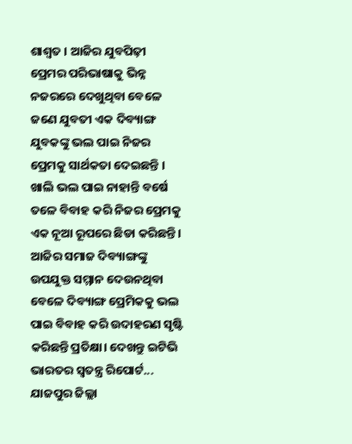ଶାଶ୍ବତ । ଆଜିର ଯୁବପିଢ଼ୀ ପ୍ରେମର ପରିଭାଷାକୁ ଭିନ୍ନ ନଜରରେ ଦେଖୁଥିବା ବେଳେ ଜଣେ ଯୁବତୀ ଏକ ଦିବ୍ୟାଙ୍ଗ ଯୁବକଙ୍କୁ ଭଲ ପାଇ ନିଜର ପ୍ରେମକୁ ସାର୍ଥକତା ଦେଇଛନ୍ତି । ଖାଲି ଭଲ ପାଇ ନାହାନ୍ତି ବର୍ଷେ ତଳେ ବିବାହ କରି ନିଜର ପ୍ରେମକୁ ଏକ ନୂଆ ରୂପରେ ଛିଡା କରିଛନ୍ତି । ଆଜିର ସମାଜ ଦିବ୍ୟାଙ୍ଗଙ୍କୁ ଉପଯୁକ୍ତ ସମ୍ମାନ ଦେଉନଥିବା ବେଳେ ଦିବ୍ୟାଙ୍ଗ ପ୍ରେମିକକୁ ଭଲ ପାଇ ବିବାହ କରି ଉଦାହରଣ ସୃଷ୍ଟି କରିଛନ୍ତି ପ୍ରତିକ୍ଷା। ଦେଖନ୍ତୁ ଇଟିଭି ଭାରତର ସ୍ବତନ୍ତ୍ର ରିପୋର୍ଟ...
ଯାଜପୁର ଜିଲ୍ଲା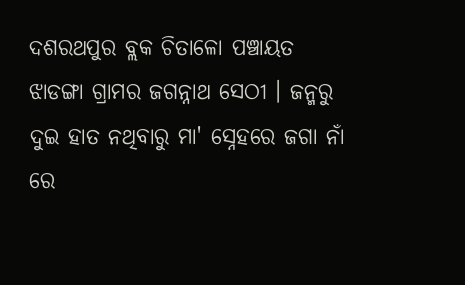ଦଶରଥପୁର ବ୍ଲକ ଚିତାଳୋ ପଞ୍ଚାୟତ ଝାଡଙ୍ଗା ଗ୍ରାମର ଜଗନ୍ନାଥ ସେଠୀ । ଜନ୍ମରୁ ଦୁଇ ହାତ ନଥିବାରୁ ମା' ସ୍ନେହରେ ଜଗା ନାଁ ରେ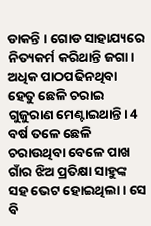ଡାକନ୍ତି । ଗୋଡ ସାହାଯ୍ୟରେ ନିତ୍ୟକର୍ମ କରିଥାନ୍ତି ଜଗା। ଅଧିକ ପାଠପଢିନଥିବା ହେତୁ ଛେଳି ଚରାଇ ଗୁଜୁରାଣ ମେଣ୍ଟାଇଥାନ୍ତି। 4 ବର୍ଷ ତଳେ ଛେଳି ଚରାଉଥିବା ବେଳେ ପାଖ ଗାଁର ଝିଅ ପ୍ରତିକ୍ଷା ସାହୁଙ୍କ ସହ ଭେଟ ହୋଇଥିଲା । ସେ ବି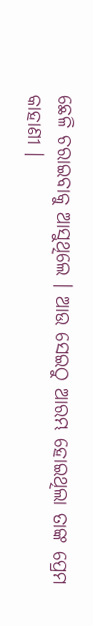ଛେଳି ଚରାଇବାକୁ ଆସୁଥିଲେ । ଆଉ ସେଇଠୁ ଆରମ୍ଭ ହୋଇଥିଲା ତାଙ୍କ ପ୍ରେମ କାହାଣୀ ।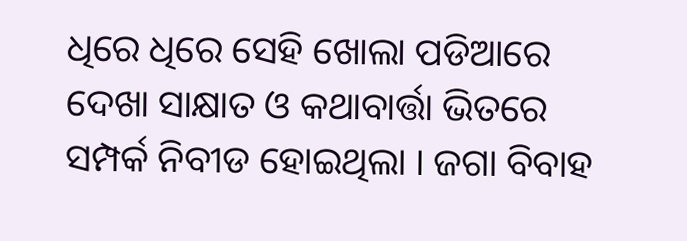ଧିରେ ଧିରେ ସେହି ଖୋଲା ପଡିଆରେ ଦେଖା ସାକ୍ଷାତ ଓ କଥାବାର୍ତ୍ତା ଭିତରେ ସମ୍ପର୍କ ନିବୀଡ ହୋଇଥିଲା । ଜଗା ବିବାହ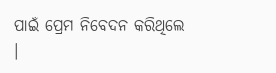ପାଇଁ ପ୍ରେମ ନିବେଦନ କରିଥିଲେ ।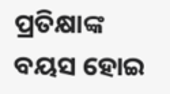ପ୍ରତିକ୍ଷାଙ୍କ ବୟସ ହୋଇ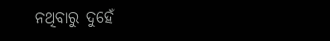ନଥିବାରୁ ଦୁହେଁ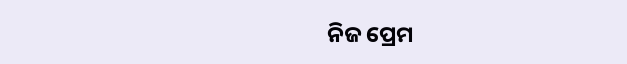ନିଜ ପ୍ରେମ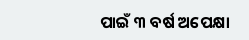ପାଇଁ ୩ ବର୍ଷ ଅପେକ୍ଷା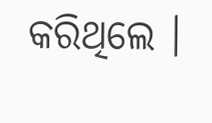କରିଥିଲେ ।